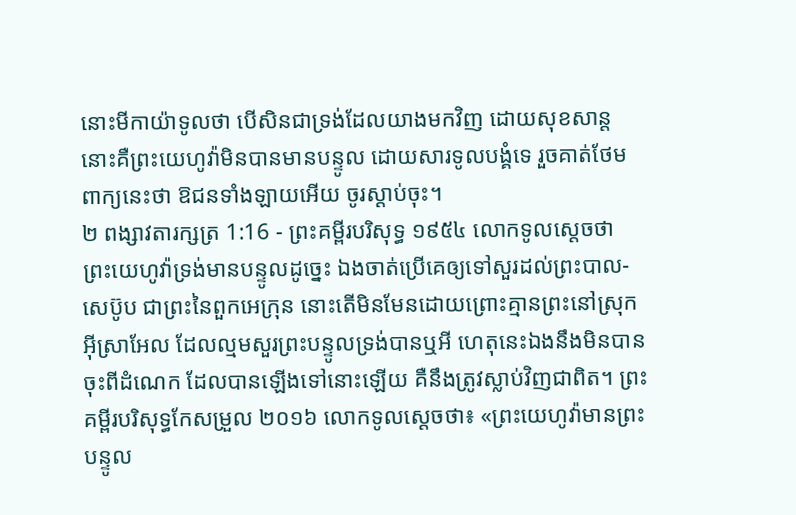នោះមីកាយ៉ាទូលថា បើសិនជាទ្រង់ដែលយាងមកវិញ ដោយសុខសាន្ត នោះគឺព្រះយេហូវ៉ាមិនបានមានបន្ទូល ដោយសារទូលបង្គំទេ រួចគាត់ថែមពាក្យនេះថា ឱជនទាំងឡាយអើយ ចូរស្តាប់ចុះ។
២ ពង្សាវតារក្សត្រ 1:16 - ព្រះគម្ពីរបរិសុទ្ធ ១៩៥៤ លោកទូលស្តេចថា ព្រះយេហូវ៉ាទ្រង់មានបន្ទូលដូច្នេះ ឯងចាត់ប្រើគេឲ្យទៅសួរដល់ព្រះបាល-សេប៊ូប ជាព្រះនៃពួកអេក្រុន នោះតើមិនមែនដោយព្រោះគ្មានព្រះនៅស្រុកអ៊ីស្រាអែល ដែលល្មមសួរព្រះបន្ទូលទ្រង់បានឬអី ហេតុនេះឯងនឹងមិនបានចុះពីដំណេក ដែលបានឡើងទៅនោះឡើយ គឺនឹងត្រូវស្លាប់វិញជាពិត។ ព្រះគម្ពីរបរិសុទ្ធកែសម្រួល ២០១៦ លោកទូលស្តេចថា៖ «ព្រះយេហូវ៉ាមានព្រះបន្ទូល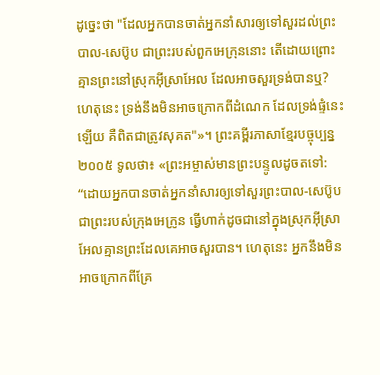ដូច្នេះថា "ដែលអ្នកបានចាត់អ្នកនាំសារឲ្យទៅសួរដល់ព្រះបាល-សេប៊ូប ជាព្រះរបស់ពួកអេក្រុននោះ តើដោយព្រោះគ្មានព្រះនៅស្រុកអ៊ីស្រាអែល ដែលអាចសួរទ្រង់បានឬ? ហេតុនេះ ទ្រង់នឹងមិនអាចក្រោកពីដំណេក ដែលទ្រង់ផ្ទំនេះឡើយ គឺពិតជាត្រូវសុគត"»។ ព្រះគម្ពីរភាសាខ្មែរបច្ចុប្បន្ន ២០០៥ ទូលថា៖ «ព្រះអម្ចាស់មានព្រះបន្ទូលដូចតទៅ: “ដោយអ្នកបានចាត់អ្នកនាំសារឲ្យទៅសួរព្រះបាល-សេប៊ូប ជាព្រះរបស់ក្រុងអេក្រូន ធ្វើហាក់ដូចជានៅក្នុងស្រុកអ៊ីស្រាអែលគ្មានព្រះដែលគេអាចសួរបាន។ ហេតុនេះ អ្នកនឹងមិនអាចក្រោកពីគ្រែ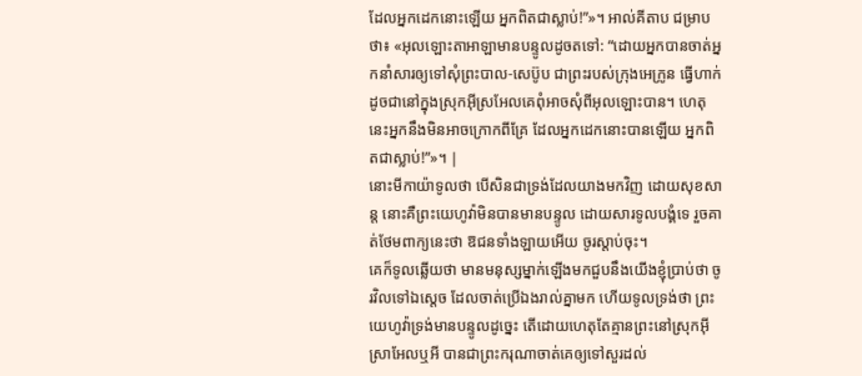ដែលអ្នកដេកនោះឡើយ អ្នកពិតជាស្លាប់!”»។ អាល់គីតាប ជម្រាបថា៖ «អុលឡោះតាអាឡាមានបន្ទូលដូចតទៅ: “ដោយអ្នកបានចាត់អ្នកនាំសារឲ្យទៅសុំព្រះបាល-សេប៊ូប ជាព្រះរបស់ក្រុងអេក្រូន ធ្វើហាក់ដូចជានៅក្នុងស្រុកអ៊ីស្រអែលគេពុំអាចសុំពីអុលឡោះបាន។ ហេតុនេះអ្នកនឹងមិនអាចក្រោកពីគ្រែ ដែលអ្នកដេកនោះបានឡើយ អ្នកពិតជាស្លាប់!”»។ |
នោះមីកាយ៉ាទូលថា បើសិនជាទ្រង់ដែលយាងមកវិញ ដោយសុខសាន្ត នោះគឺព្រះយេហូវ៉ាមិនបានមានបន្ទូល ដោយសារទូលបង្គំទេ រួចគាត់ថែមពាក្យនេះថា ឱជនទាំងឡាយអើយ ចូរស្តាប់ចុះ។
គេក៏ទូលឆ្លើយថា មានមនុស្សម្នាក់ឡើងមកជួបនឹងយើងខ្ញុំប្រាប់ថា ចូរវិលទៅឯស្តេច ដែលចាត់ប្រើឯងរាល់គ្នាមក ហើយទូលទ្រង់ថា ព្រះយេហូវ៉ាទ្រង់មានបន្ទូលដូច្នេះ តើដោយហេតុតែគ្មានព្រះនៅស្រុកអ៊ីស្រាអែលឬអី បានជាព្រះករុណាចាត់គេឲ្យទៅសួរដល់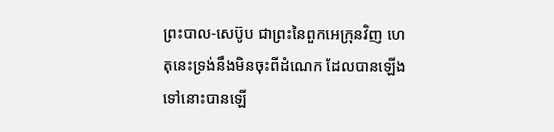ព្រះបាល-សេប៊ូប ជាព្រះនៃពួកអេក្រុនវិញ ហេតុនេះទ្រង់នឹងមិនចុះពីដំណេក ដែលបានឡើងទៅនោះបានឡើ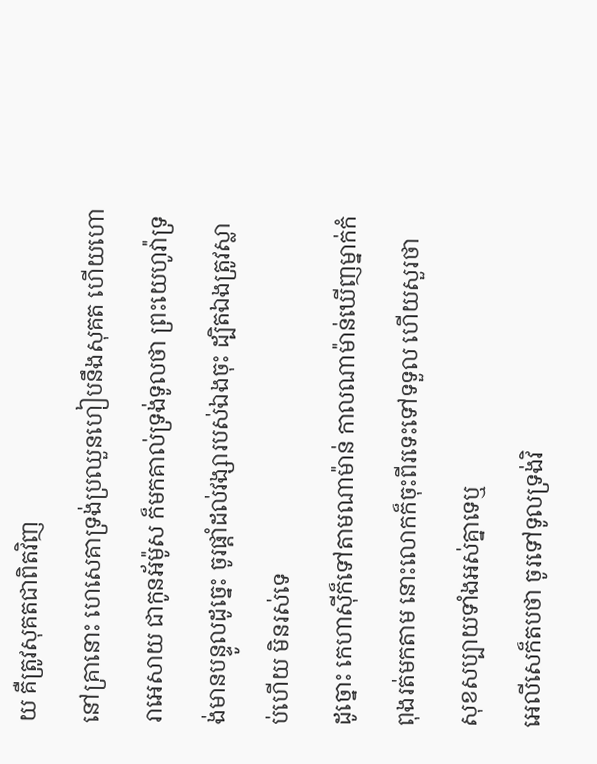យ គឺត្រូវសុគតជាពិតវិញ
នៅគ្រានោះ ហេសេគាទ្រង់ប្រឈួនហៀបនឹងសុគត ហើយហោរាអេសាយ ជាកូនអ័ម៉ូស ក៏មកគាល់ទ្រង់ទូលថា ព្រះយេហូវ៉ាទ្រង់មានបន្ទូលដូច្នេះ ចូរផ្តាំដល់វង្សារបស់ឯងចុះ ដ្បិតឯងត្រូវស្លាប់ហើយ មិនរស់ទេ
ដូច្នោះ កេហាស៊ីក៏ទៅតាមណាម៉ាន់ កាលណាម៉ាន់ឃើញម្នាក់កំពុងរត់មកតាម នោះលោកក៏ចុះពីរទេះទៅទទួល ហើយសួរថា សុខសប្បាយទាំងអស់គ្នាទេឬ
អេលីសេក៏តបថា ចូរទៅទូលទ្រង់វិ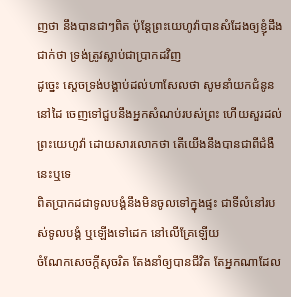ញថា នឹងបានជាៗពិត ប៉ុន្តែព្រះយេហូវ៉ាបានសំដែងឲ្យខ្ញុំដឹងជាក់ថា ទ្រង់ត្រូវស្លាប់ជាប្រាកដវិញ
ដូច្នេះ ស្តេចទ្រង់បង្គាប់ដល់ហាសែលថា សូមនាំយកជំនូននៅដៃ ចេញទៅជួបនឹងអ្នកសំណប់របស់ព្រះ ហើយសួរដល់ព្រះយេហូវ៉ា ដោយសារលោកថា តើយើងនឹងបានជាពីជំងឺនេះឬទេ
ពិតប្រាកដជាទូលបង្គំនឹងមិនចូលទៅក្នុងផ្ទះ ជាទីលំនៅរបស់ទូលបង្គំ ឬឡើងទៅដេក នៅលើគ្រែឡើយ
ចំណែកសេចក្ដីសុចរិត តែងនាំឲ្យបានជីវិត តែអ្នកណាដែល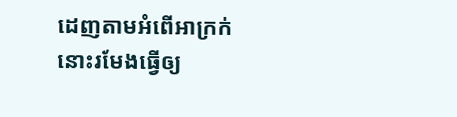ដេញតាមអំពើអាក្រក់ នោះរមែងធ្វើឲ្យ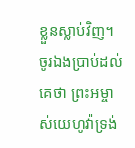ខ្លួនស្លាប់វិញ។
ចូរឯងប្រាប់ដល់គេថា ព្រះអម្ចាស់យេហូវ៉ាទ្រង់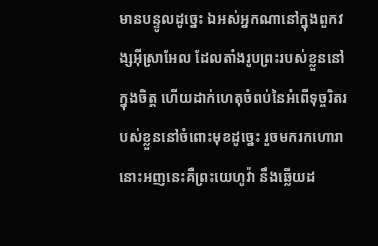មានបន្ទូលដូច្នេះ ឯអស់អ្នកណានៅក្នុងពួកវង្សអ៊ីស្រាអែល ដែលតាំងរូបព្រះរបស់ខ្លួននៅក្នុងចិត្ត ហើយដាក់ហេតុចំពប់នៃអំពើទុច្ចរិតរបស់ខ្លួននៅចំពោះមុខដូច្នេះ រួចមករកហោរា នោះអញនេះគឺព្រះយេហូវ៉ា នឹងឆ្លើយដ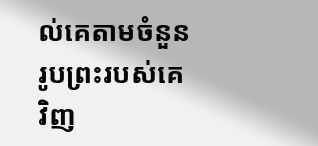ល់គេតាមចំនួនរូបព្រះរបស់គេវិញ